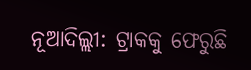ନୂଆଦିଲ୍ଲୀ: ଟ୍ରାକକୁ ଫେରୁଛି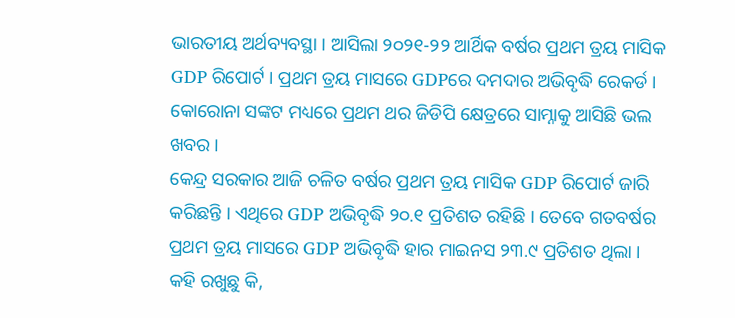ଭାରତୀୟ ଅର୍ଥବ୍ୟବସ୍ଥା । ଆସିଲା ୨୦୨୧-୨୨ ଆର୍ଥିକ ବର୍ଷର ପ୍ରଥମ ତ୍ରୟ ମାସିକ GDP ରିପୋର୍ଟ । ପ୍ରଥମ ତ୍ରୟ ମାସରେ GDPରେ ଦମଦାର ଅଭିବୃଦ୍ଧି ରେକର୍ଡ । କୋରୋନା ସଙ୍କଟ ମଧ୍ୟରେ ପ୍ରଥମ ଥର ଜିଡିପି କ୍ଷେତ୍ରରେ ସାମ୍ନାକୁ ଆସିଛି ଭଲ ଖବର ।
କେନ୍ଦ୍ର ସରକାର ଆଜି ଚଳିତ ବର୍ଷର ପ୍ରଥମ ତ୍ରୟ ମାସିକ GDP ରିପୋର୍ଟ ଜାରି କରିଛନ୍ତି । ଏଥିରେ GDP ଅଭିବୃଦ୍ଧି ୨୦.୧ ପ୍ରତିଶତ ରହିଛି । ତେବେ ଗତବର୍ଷର ପ୍ରଥମ ତ୍ରୟ ମାସରେ GDP ଅଭିବୃଦ୍ଧି ହାର ମାଇନସ ୨୩.୯ ପ୍ରତିଶତ ଥିଲା । କହି ରଖୁଛୁ କି,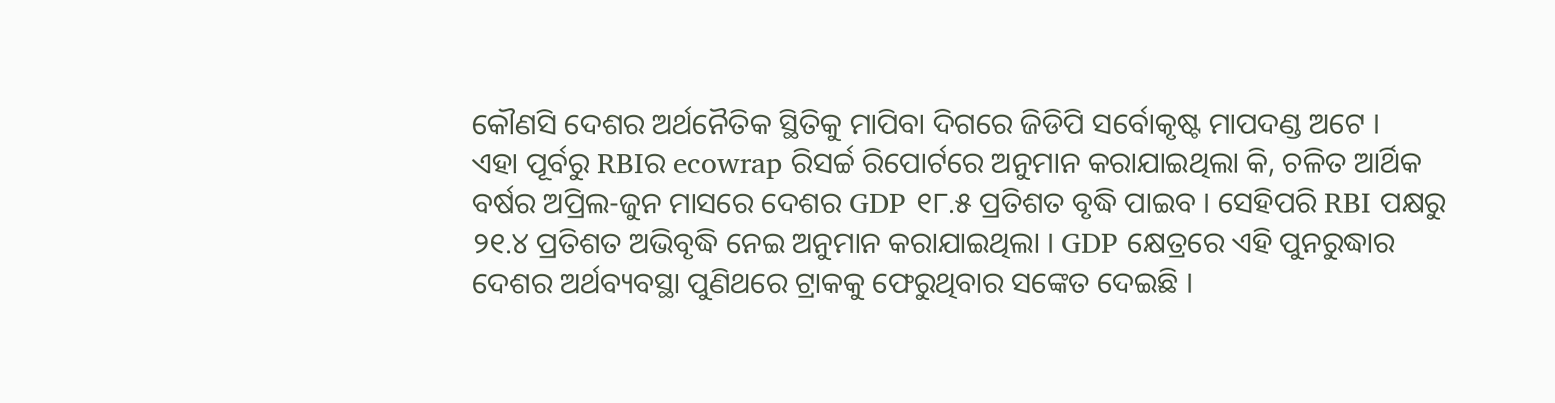କୌଣସି ଦେଶର ଅର୍ଥନୈତିକ ସ୍ଥିତିକୁ ମାପିବା ଦିଗରେ ଜିଡିପି ସର୍ବୋକୃଷ୍ଟ ମାପଦଣ୍ଡ ଅଟେ ।
ଏହା ପୂର୍ବରୁ RBIର ecowrap ରିସର୍ଚ୍ଚ ରିପୋର୍ଟରେ ଅନୁମାନ କରାଯାଇଥିଲା କି, ଚଳିତ ଆର୍ଥିକ ବର୍ଷର ଅପ୍ରିଲ-ଜୁନ ମାସରେ ଦେଶର GDP ୧୮.୫ ପ୍ରତିଶତ ବୃଦ୍ଧି ପାଇବ । ସେହିପରି RBI ପକ୍ଷରୁ ୨୧.୪ ପ୍ରତିଶତ ଅଭିବୃଦ୍ଧି ନେଇ ଅନୁମାନ କରାଯାଇଥିଲା । GDP କ୍ଷେତ୍ରରେ ଏହି ପୁନରୁଦ୍ଧାର ଦେଶର ଅର୍ଥବ୍ୟବସ୍ଥା ପୁଣିଥରେ ଟ୍ରାକକୁ ଫେରୁଥିବାର ସଙ୍କେତ ଦେଇଛି ।